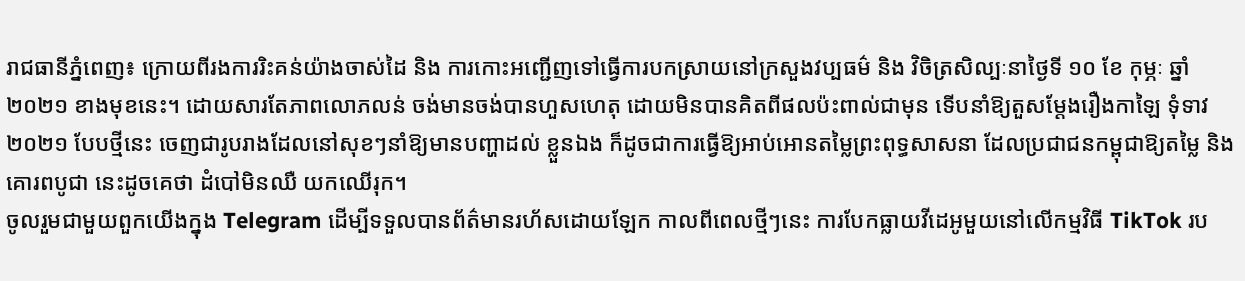រាជធានីភ្នំពេញ៖ ក្រោយពីរងការរិះគន់យ៉ាងចាស់ដៃ និង ការកោះអញ្ជើញទៅធ្វើការបកស្រាយនៅក្រសួងវប្បធម៌ និង វិចិត្រសិល្បៈនាថ្ងៃទី ១០ ខែ កុម្ភៈ ឆ្នាំ២០២១ ខាងមុខនេះ។ ដោយសារតែភាពលោភលន់ ចង់មានចង់បានហួសហេតុ ដោយមិនបានគិតពីផលប៉ះពាល់ជាមុន ទើបនាំឱ្យតួសម្តែងរឿងកាឡៃ ទុំទាវ ២០២១ បែបថ្មីនេះ ចេញជារូបរាងដែលនៅសុខៗនាំឱ្យមានបញ្ហាដល់ ខ្លួនឯង ក៏ដូចជាការធ្វើឱ្យអាប់អោនតម្លៃព្រះពុទ្ធសាសនា ដែលប្រជាជនកម្ពុជាឱ្យតម្លៃ និង គោរពបូជា នេះដូចគេថា ដំបៅមិនឈឺ យកឈើរុក។
ចូលរួមជាមួយពួកយើងក្នុង Telegram ដើម្បីទទួលបានព័ត៌មានរហ័សដោយឡែក កាលពីពេលថ្មីៗនេះ ការបែកធ្លាយវីដេអូមួយនៅលើកម្មវិធី TikTok រប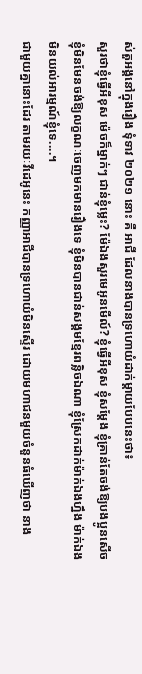ស់តួអង្គនៅក្នុងរឿង ទុំទាវ ២០២១ នោះ គឺ អាជី ដែលនាងបានទ្រហោយំដាក់ម្តាយបែបនេះថា៖
សួរថាខ្ញុំធ្វើអីខុស ម៉េចក៏ម្នាក់ៗ ជាន់ខ្ញុំម្លេះ? ម៉ែឯងសួរមេអូនមើល៍? ខ្ញុំធ្វើអីខុស ខ្ញុំសម្តែង ខ្ញុំគ្រាន់តែចង់ឱ្យបងប្អូនសើច ខ្ញុំមិនមែនចង់ឱ្យលក្ខណៈចេញមកមានរឿងទេ ខ្ញុំមិនបានជាន់សង្គមខ្មែរពន្លិចឯណា ខ្ញុំស្រែកដាក់ម៉ាក់ឯងហ្នឹង ម៉ាក់ឯងមិនយល់អារម្មណ៍ខ្ញុំទេ....។
ជាមួយគ្នានោះដែរ តាមរយៈវីដេអូនេះ កញ្ញាអាជីបានទ្រហោយំមិនស្ទើរ ដោយមហាជនមួយចំនួនធំឃើញថា នាង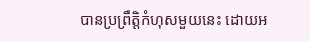បានប្រព្រឹត្តិកំហុសមួយនេះ ដោយអ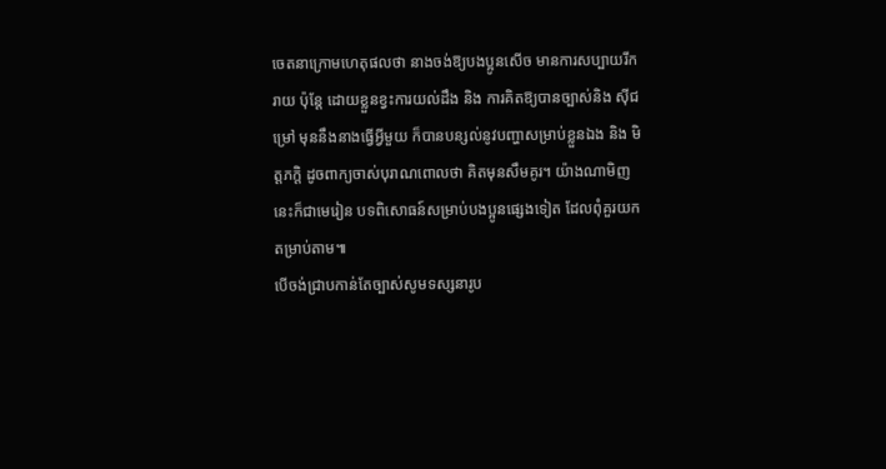ចេតនាក្រោមហេតុផលថា នាងចង់ឱ្យបងប្អូនសើច មានការសប្បាយរីករាយ ប៉ុន្តែ ដោយខ្លួនខ្វះការយល់ដឹង និង ការគិតឱ្យបានច្បាស់និង ស៊ីជម្រៅ មុននឹងនាងធ្វើអ្វីមួយ ក៏បានបន្សល់នូវបញ្ហាសម្រាប់ខ្លួនឯង និង មិត្តភក្តិ ដូចពាក្យចាស់បុរាណពោលថា គិតមុនសឹមគូរ។ យ៉ាងណាមិញ នេះក៏ជាមេរៀន បទពិសោធន៍សម្រាប់បងប្អូនផ្សេងទៀត ដែលពុំគួរយកតម្រាប់តាម៕
បើចង់ជ្រាបកាន់តែច្បាស់សូមទស្សនារូប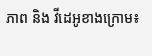ភាព និង វីដេអូខាងក្រោម៖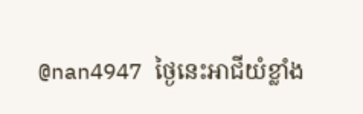@nan4947 ថ្ងៃនេះអាជីយំខ្លាំង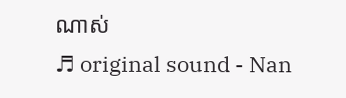ណាស់
♬ original sound - Nan